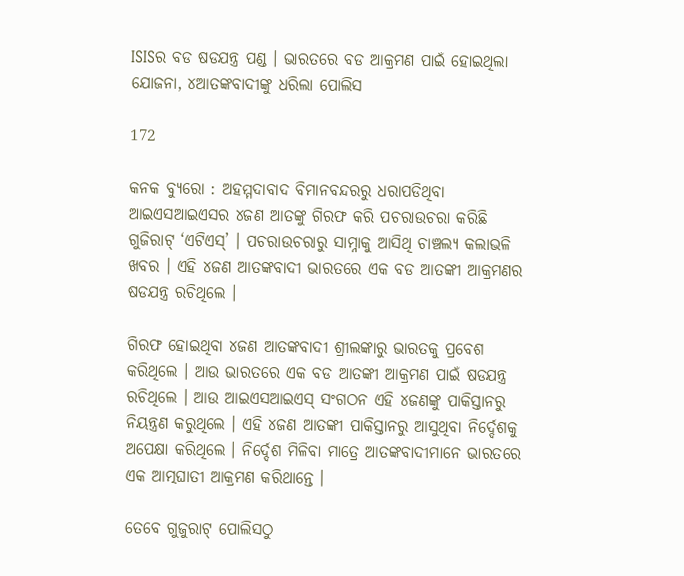ISISର ବଡ ଷଡଯନ୍ତ୍ର ପଣ୍ଡ । ଭାରତରେ ବଡ ଆକ୍ରମଣ ପାଇଁ ହୋଇଥିଲା ଯୋଜନା, ୪ଆତଙ୍କବାଦୀଙ୍କୁ ଧରିଲା ପୋଲିସ

172

କନକ ବ୍ୟୁରୋ : ଅହମ୍ମଦାବାଦ ବିମାନବନ୍ଦରରୁ ଧରାପଡିଥିବା ଆଇଏସଆଇଏସର ୪ଜଣ ଆତଙ୍କୁ ଗିରଫ କରି ପଚରାଉଚରା କରିଛି ଗୁଜିରାଟ୍ ‘ଏଟିଏସ୍’ । ପଚରାଉଚରାରୁ ସାମ୍ନାକୁ ଆସିଥି ଚାଞ୍ଚଲ୍ୟ କଲାଭଳି ଖବର । ଏହି ୪ଜଣ ଆତଙ୍କବାଦୀ ଭାରତରେ ଏକ ବଡ ଆତଙ୍କୀ ଆକ୍ରମଣର ଷଡଯନ୍ତ୍ର ରଚିଥିଲେ ।

ଗିରଫ ହୋଇଥିବା ୪ଜଣ ଆତଙ୍କବାଦୀ ଶ୍ରୀଲଙ୍କାରୁ ଭାରତକୁ ପ୍ରବେଶ କରିଥିଲେ । ଆଉ ଭାରତରେ ଏକ ବଡ ଆତଙ୍କୀ ଆକ୍ରମଣ ପାଇଁ ଷଡଯନ୍ତ୍ର ରଚିଥିଲେ । ଆଉ ଆଇଏସଆଇଏସ୍ ସଂଗଠନ ଏହି ୪ଜଣଙ୍କୁ ପାକିସ୍ତାନରୁ ନିୟନ୍ତ୍ରଣ କରୁଥିଲେ । ଏହି ୪ଜଣ ଆତଙ୍କୀ ପାକିସ୍ତାନରୁ ଆସୁଥିବା ନିର୍ଦ୍ଦେଶକୁ ଅପେକ୍ଷା କରିଥିଲେ । ନିର୍ଦ୍ଦେଶ ମିଳିବା ମାତ୍ରେ ଆତଙ୍କବାଦୀମାନେ ଭାରତରେ ଏକ ଆତ୍ମଘାତୀ ଆକ୍ରମଣ କରିଥାନ୍ତେ ।

ତେବେ ଗୁଜୁରାଟ୍ ପୋଲିସଠୁ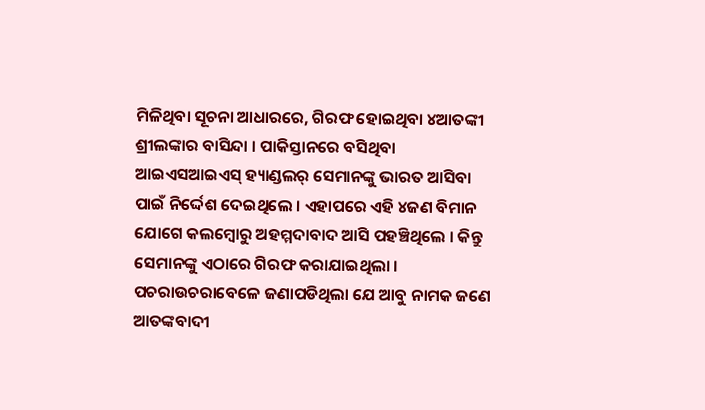ମିଳିଥିବା ସୂଚନା ଆଧାରରେ, ଗିରଫ ହୋଇଥିବା ୪ଆତଙ୍କୀ ଶ୍ରୀଲଙ୍କାର ବାସିନ୍ଦା । ପାକିସ୍ତାନରେ ବସିଥିବା ଆଇଏସଆଇଏସ୍ ହ୍ୟାଣ୍ଡଲର୍ ସେମାନଙ୍କୁ ଭାରତ ଆସିବା ପାଇଁ ନିର୍ଦ୍ଦେଶ ଦେଇଥିଲେ । ଏହାପରେ ଏହି ୪ଜଣ ବିମାନ ଯୋଗେ କଲମ୍ବୋରୁ ଅହମ୍ମଦାବାଦ ଆସି ପହଞ୍ଚିଥିଲେ । କିନ୍ତୁ ସେମାନଙ୍କୁ ଏଠାରେ ଗିରଫ କରାଯାଇଥିଲା । ପଚରାଉଚରାବେଳେ ଜଣାପଡିଥିଲା ଯେ ଆବୁ ନାମକ ଜଣେ ଆତଙ୍କବାଦୀ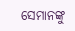ସେମାନଙ୍କୁ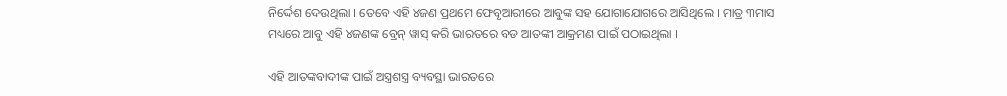ନିର୍ଦ୍ଦେଶ ଦେଉଥିଲା । ତେବେ ଏହି ୪ଜଣ ପ୍ରଥମେ ଫେବୃଆରୀରେ ଆବୁଙ୍କ ସହ ଯୋଗାଯୋଗରେ ଆସିଥିଲେ । ମାତ୍ର ୩ମାସ ମଧ୍ୟରେ ଆବୁ ଏହି ୪ଜଣଙ୍କ ବ୍ରେନ୍ ୱାସ୍ କରି ଭାରତରେ ବଡ ଆତଙ୍କୀ ଆକ୍ରମଣ ପାଇଁ ପଠାଇଥିଲା ।

ଏହି ଆତଙ୍କବାଦୀଙ୍କ ପାଇଁ ଅସ୍ତ୍ରଶସ୍ତ୍ର ବ୍ୟବସ୍ଥା ଭାରତରେ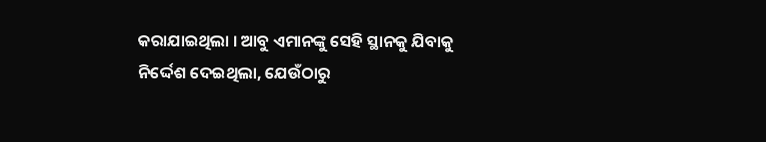କରାଯାଇଥିଲା । ଆବୁ ଏମାନଙ୍କୁ ସେହି ସ୍ଥାନକୁ ଯିବାକୁ ନିର୍ଦ୍ଦେଶ ଦେଇଥିଲା, ଯେଉଁଠାରୁ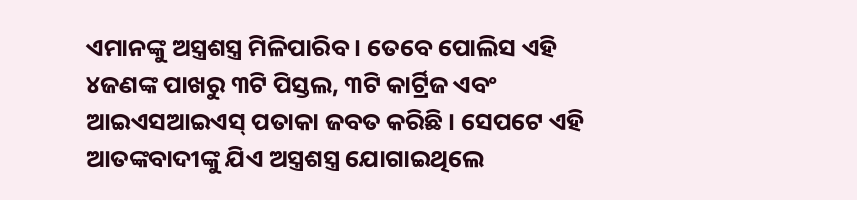ଏମାନଙ୍କୁ ଅସ୍ତ୍ରଶସ୍ତ୍ର ମିଳିପାରିବ । ତେବେ ପୋଲିସ ଏହି ୪ଜଣଙ୍କ ପାଖରୁ ୩ଟି ପିସ୍ତଲ, ୩ଟି କାର୍ଟ୍ରିଜ ଏବଂ ଆଇଏସଆଇଏସ୍ ପତାକା ଜବତ କରିଛି । ସେପଟେ ଏହି ଆତଙ୍କବାଦୀଙ୍କୁ ଯିଏ ଅସ୍ତ୍ରଶସ୍ତ୍ର ଯୋଗାଇଥିଲେ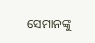ସେମାନଙ୍କୁ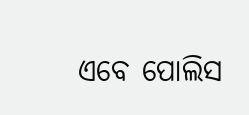ଏବେ ପୋଲିସ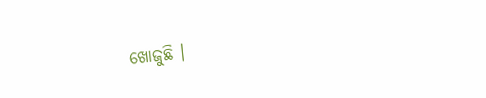ଖୋଜୁଛି ।